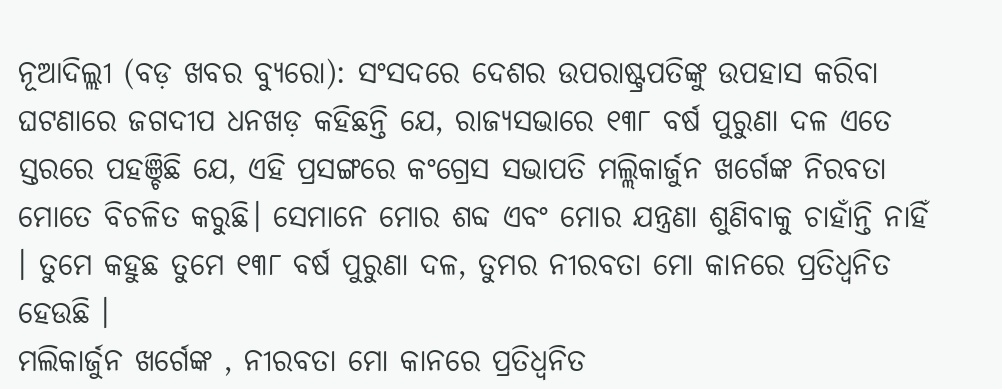ନୂଆଦିଲ୍ଲୀ (ବଡ଼ ଖବର ବ୍ୟୁରୋ): ସଂସଦରେ ଦେଶର ଉପରାଷ୍ଟ୍ରପତିଙ୍କୁ ଉପହାସ କରିବା ଘଟଣାରେ ଜଗଦୀପ ଧନଖଡ଼ କହିଛନ୍ତି ଯେ, ରାଜ୍ୟସଭାରେ ୧୩୮ ବର୍ଷ ପୁରୁଣା ଦଳ ଏତେ ସ୍ତରରେ ପହଞ୍ଚିଛି ଯେ, ଏହି ପ୍ରସଙ୍ଗରେ କଂଗ୍ରେସ ସଭାପତି ମଲ୍ଲିକାର୍ଜୁନ ଖର୍ଗେଙ୍କ ନିରବତା ମୋତେ ବିଚଳିତ କରୁଛି। ସେମାନେ ମୋର ଶବ୍ଦ ଏବଂ ମୋର ଯନ୍ତ୍ରଣା ଶୁଣିବାକୁ ଚାହାଁନ୍ତି ନାହିଁ । ତୁମେ କହୁଛ ତୁମେ ୧୩୮ ବର୍ଷ ପୁରୁଣା ଦଳ, ତୁମର ନୀରବତା ମୋ କାନରେ ପ୍ରତିଧ୍ୱନିତ ହେଉଛି ।
ମଲିକାର୍ଜୁନ ଖର୍ଗେଙ୍କ , ନୀରବତା ମୋ କାନରେ ପ୍ରତିଧ୍ୱନିତ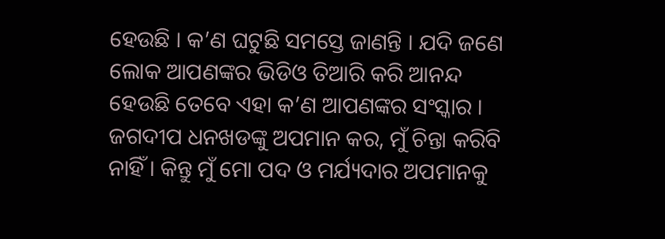ହେଉଛି । କ’ଣ ଘଟୁଛି ସମସ୍ତେ ଜାଣନ୍ତି । ଯଦି ଜଣେ ଲୋକ ଆପଣଙ୍କର ଭିଡିଓ ତିଆରି କରି ଆନନ୍ଦ ହେଉଛି ତେବେ ଏହା କ’ଣ ଆପଣଙ୍କର ସଂସ୍କାର । ଜଗଦୀପ ଧନଖଡଙ୍କୁ ଅପମାନ କର, ମୁଁ ଚିନ୍ତା କରିବି ନାହିଁ । କିନ୍ତୁ ମୁଁ ମୋ ପଦ ଓ ମର୍ଯ୍ୟଦାର ଅପମାନକୁ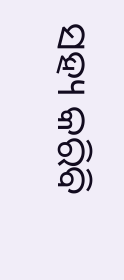ସହ୍ୟ କରିବି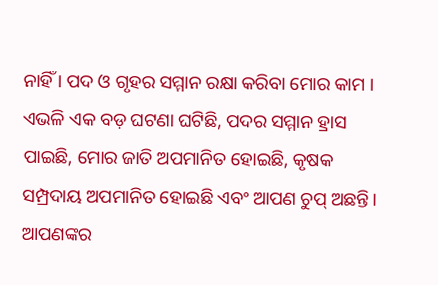ନାହିଁ । ପଦ ଓ ଗୃହର ସମ୍ମାନ ରକ୍ଷା କରିବା ମୋର କାମ । ଏଭଳି ଏକ ବଡ଼ ଘଟଣା ଘଟିଛି, ପଦର ସମ୍ମାନ ହ୍ରାସ ପାଇଛି, ମୋର ଜାତି ଅପମାନିତ ହୋଇଛି, କୃଷକ ସମ୍ପ୍ରଦାୟ ଅପମାନିତ ହୋଇଛି ଏବଂ ଆପଣ ଚୁପ୍ ଅଛନ୍ତି। ଆପଣଙ୍କର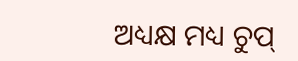ଅଧ୍ୟକ୍ଷ ମଧ୍ୟ ଚୁପ୍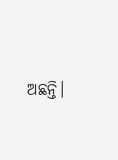ଅଛନ୍ତି।